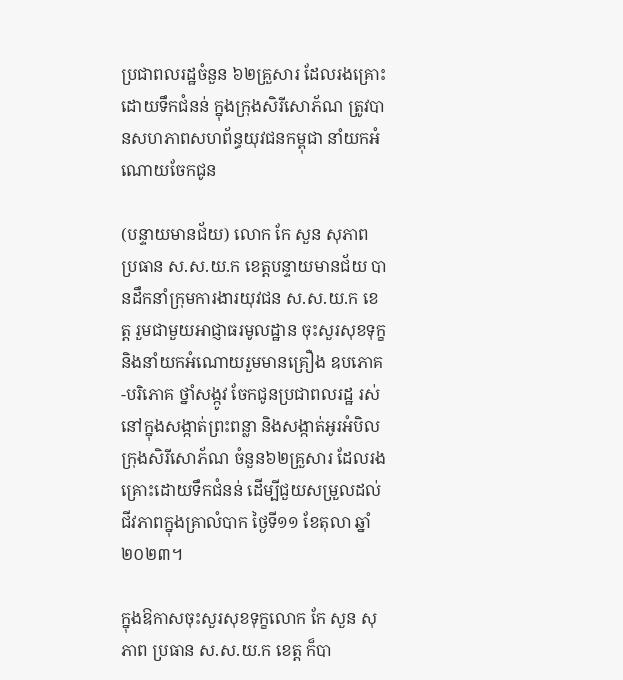ប្រជាពលរដ្ឋចំនួន ៦២គ្រួសារ ដែលរងគ្រោះដោយទឹកជំនន់ ក្នុងក្រុងសិរីសោភ័ណ ត្រូវបានសហភាពសហព័ន្ធយុវជនកម្ពុជា នាំយកអំណោយចែកជូន

(បន្ទាយមានជ័យ) លោក កែ សួន សុភាព ប្រធាន ស.ស.យ.ក ខេត្តបន្ទាយមានជ័យ បានដឹកនាំក្រុមការងារយុវជន ស.ស.យ.ក ខេត្ត រួមជាមួយអាជ្ញាធរមូលដ្ឋាន ចុះសួរសុខទុក្ខ និងនាំយកអំណោយរួមមានគ្រឿង ឧបភោគ-បរិភោគ ថ្នាំសង្កូវ ចែកជូនប្រជាពលរដ្ឋ រស់នៅក្នុងសង្កាត់ព្រះពន្លា និងសង្កាត់អូរអំបិល ក្រុងសិរីសោភ័ណ ចំនួន៦២គ្រួសារ ដែលរងគ្រោះដោយទឹកជំនន់ ដើម្បីជួយសម្រួលដល់ជីវភាពក្នុងគ្រាលំបាក ថ្ងៃទី១១ ខែតុលា ឆ្នាំ២០២៣។

ក្នុងឱកាសចុះសួរសុខទុក្ខលោក កែ សួន សុភាព ប្រធាន ស.ស.យ.ក ខេត្ត ក៏បា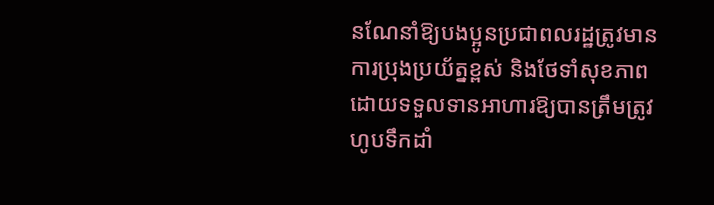នណែនាំឱ្យបងប្អូនប្រជាពលរដ្ឋត្រូវមានការប្រុងប្រយ័ត្នខ្ពស់ និងថែទាំសុខភាព ដោយទទួលទានអាហារឱ្យបានត្រឹមត្រូវ ហូបទឹកដាំ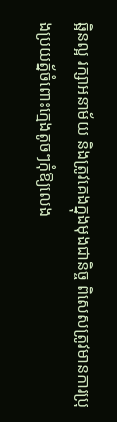ឆ្អិនល្អ រក្សាអនាម័យ និងត្រូវគេងក្នុងមុងជានិច្ច ពិសេសត្រូវមានការប្រុងប្រយត្ន័ចំពោះក្មេងតូចៗកុំឱ្យលេង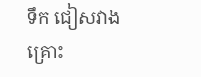ទឹក ជៀសវាងគ្រោះ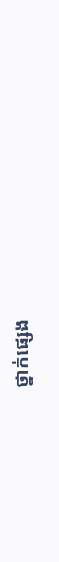ថ្នាក់ផ្សេង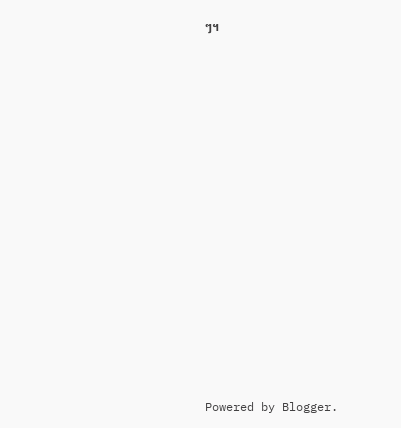ៗ។
















Powered by Blogger.